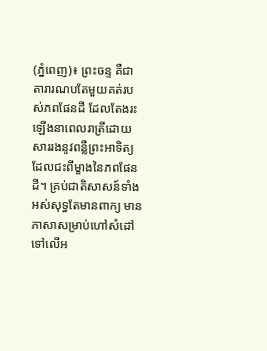(ភ្នំពេញ)៖ ព្រះចន្ទ គឺជាតារារណបតែមួយគត់របស់ភពផែនដី ដែលតែងរះឡើងនាពេលរាត្រីដោយសាររងនូវពន្លឺព្រះអាទិត្យដែលជះពីម្ខាងនៃភពផែនដី។ គ្រប់ជាតិសាសន៍ទាំងអស់សុទ្ធតែមានពាក្យ មានភាសាសម្រាប់ហៅសំដៅទៅលើអ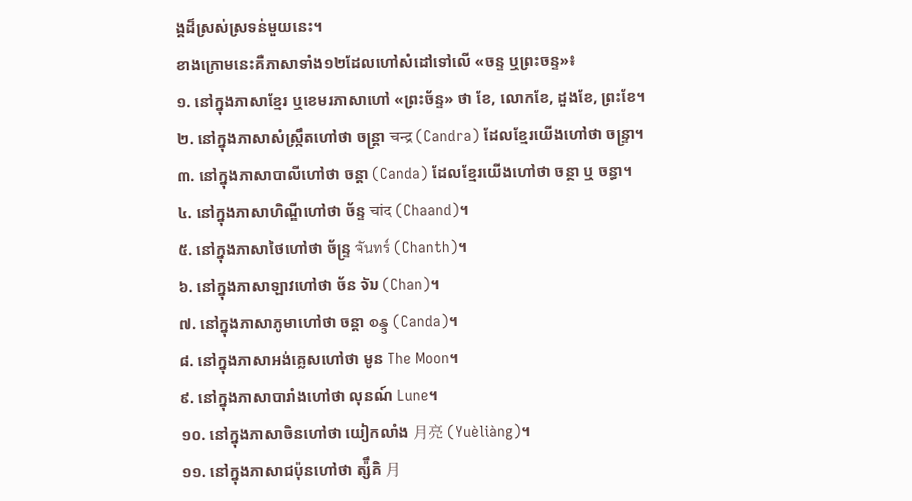ង្គដ៏ស្រស់ស្រទន់មួយនេះ។
ខាងក្រោមនេះគឺភាសាទាំង១២ដែលហៅសំដៅទៅលើ «ចន្ទ ឬព្រះចន្ទ»៖
១. នៅក្នុងភាសាខ្មែរ ឬខេមរភាសាហៅ «ព្រះច័ន្ទ» ថា ខែ, លោកខែ, ដួងខែ, ព្រះខែ។
២. នៅក្នុងភាសាសំស្ក្រឹតហៅថា ចន្ត្រា चन्द्र (Candra) ដែលខ្មែរយើងហៅថា ចន្ទ្រា។
៣. នៅក្នុងភាសាបាលីហៅថា ចន្ដា (Canda) ដែលខ្មែរយើងហៅថា ចន្ថា ឬ ចន្ធា។
៤. នៅក្នុងភាសាហិណ្ឌីហៅថា ច័ន្ទ चांद (Chaand)។
៥. នៅក្នុងភាសាថៃហៅថា ច័ន្ទ្រ จันทร์ (Chanth)។
៦. នៅក្នុងភាសាឡាវហៅថា ច័ន ຈັນ (Chan)។
៧. នៅក្នុងភាសាភូមាហៅថា ចន្តា စန္ဒ (Canda)។
៨. នៅក្នុងភាសាអង់គ្លេសហៅថា មូន The Moon។
៩. នៅក្នុងភាសាបារាំងហៅថា លុនណ៍ Lune។
១០. នៅក្នុងភាសាចិនហៅថា យៀកលាំង 月亮 (Yuèliàng)។
១១. នៅក្នុងភាសាជប៉ុនហៅថា ត្ស៉ឹគិ 月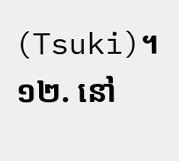(Tsuki)។
១២. នៅ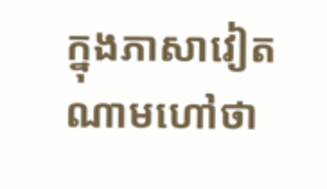ក្នុងភាសាវៀតណាមហៅថា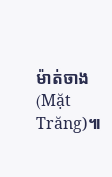ម៉ាត់ចាង (Mặt Trăng)៕